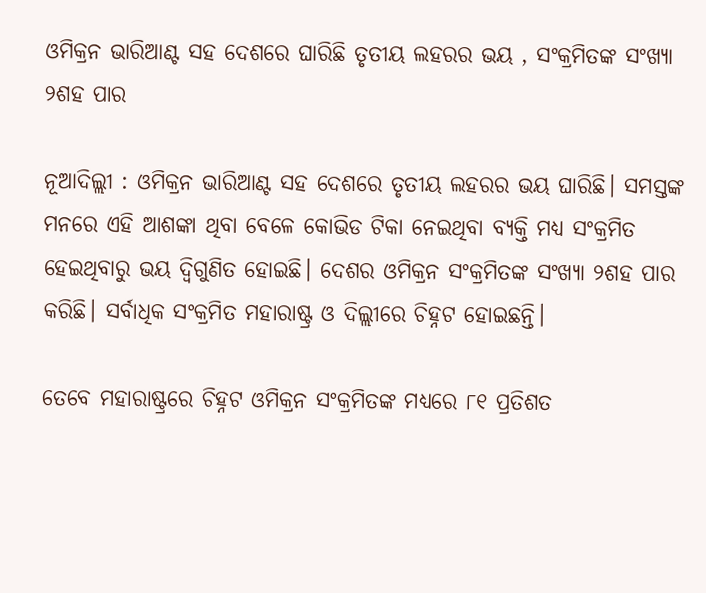ଓମିକ୍ରନ ଭାରିଆଣ୍ଟ ସହ ଦେଶରେ ଘାରିଛି ତୃତୀୟ ଲହରର ଭୟ , ସଂକ୍ରମିତଙ୍କ ସଂଖ୍ୟା ୨ଶହ ପାର

ନୂଆଦିଲ୍ଲୀ : ଓମିକ୍ରନ ଭାରିଆଣ୍ଟ ସହ ଦେଶରେ ତୃତୀୟ ଲହରର ଭୟ ଘାରିଛି। ସମସ୍ତଙ୍କ ମନରେ ଏହି ଆଶଙ୍କା ଥିବା ବେଳେ କୋଭିଡ ଟିକା ନେଇଥିବା ବ୍ୟକ୍ତି ମଧ୍ୟ ସଂକ୍ରମିତ ହେଇଥିବାରୁ ଭୟ ଦ୍ୱିଗୁଣିତ ହୋଇଛି। ଦେଶର ଓମିକ୍ରନ ସଂକ୍ରମିତଙ୍କ ସଂଖ୍ୟା ୨ଶହ ପାର କରିଛି। ସର୍ବାଧିକ ସଂକ୍ରମିତ ମହାରାଷ୍ଟ୍ର ଓ ଦିଲ୍ଲୀରେ ଚିହ୍ନଟ ହୋଇଛନ୍ତି।

ତେବେ ମହାରାଷ୍ଟ୍ରରେ ଚିହ୍ନଟ ଓମିକ୍ରନ ସଂକ୍ରମିତଙ୍କ ମଧ୍ୟରେ ୮୧ ପ୍ରତିଶତ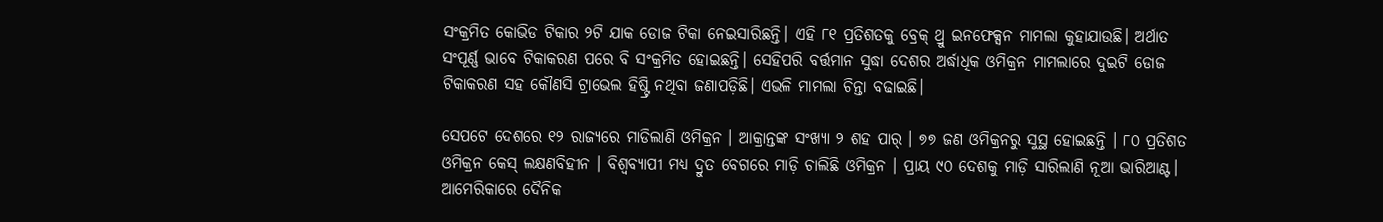ସଂକ୍ରମିତ କୋଭିଡ ଟିକାର ୨ଟି ଯାକ ଡୋଜ ଟିକା ନେଇସାରିଛନ୍ତି। ଏହି ୮୧ ପ୍ରତିଶତକୁ ବ୍ରେକ୍ ଥ୍ରୁ ଇନଫେକ୍ସନ ମାମଲା କୁହାଯାଉଛି। ଅର୍ଥାତ ସଂପୂର୍ଣ୍ଣ ଭାବେ ଟିକାକରଣ ପରେ ବି ସଂକ୍ରମିତ ହୋଇଛନ୍ତି। ସେହିପରି ବର୍ତ୍ତମାନ ସୁଦ୍ଧା ଦେଶର ଅର୍ଦ୍ଧାଧିକ ଓମିକ୍ରନ ମାମଲାରେ ଦୁଇଟି ଡୋଜ ଟିକାକରଣ ସହ କୌଣସି ଟ୍ରାଭେଲ ହିଷ୍ଟ୍ରି ନଥିବା ଜଣାପଡ଼ିଛି। ଏଭଳି ମାମଲା ଚିନ୍ତା ବଢାଇଛି।

ସେପଟେ ଦେଶରେ ୧୨ ରାଜ୍ୟରେ ମାଡିଲାଣି ଓମିକ୍ରନ । ଆକ୍ରାନ୍ତଙ୍କ ସଂଖ୍ୟା ୨ ଶହ ପାର୍ । ୭୭ ଜଣ ଓମିକ୍ରନରୁ ସୁସ୍ଥ ହୋଇଛନ୍ତି । ୮୦ ପ୍ରତିଶତ ଓମିକ୍ରନ କେସ୍ ଲକ୍ଷଣବିହୀନ । ବିଶ୍ୱବ୍ୟାପୀ ମଧ୍ୟ ଦ୍ରୁତ ବେଗରେ ମାଡ଼ି ଚାଲିଛି ଓମିକ୍ରନ । ପ୍ରାୟ ୯୦ ଦେଶକୁ ମାଡ଼ି ସାରିଲାଣି ନୂଆ ଭାରିଆଣ୍ଟ। ଆମେରିକାରେ ଦୈନିକ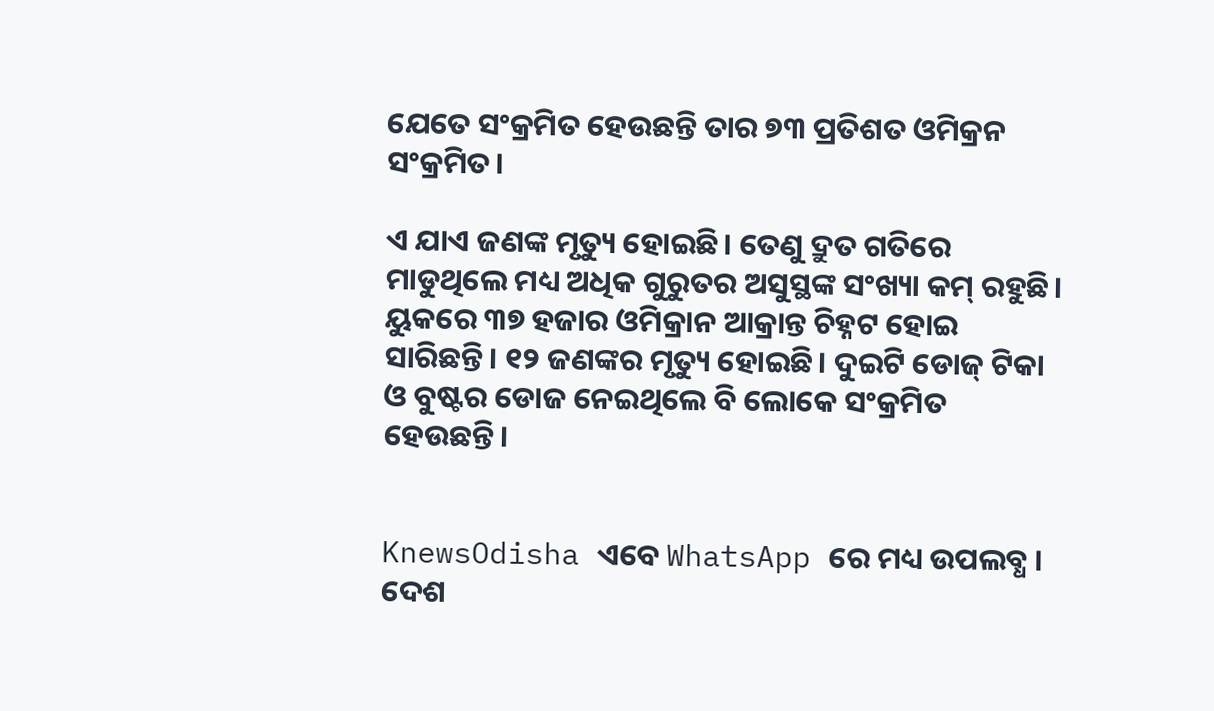ଯେତେ ସଂକ୍ରମିତ ହେଉଛନ୍ତି ତାର ୭୩ ପ୍ରତିଶତ ଓମିକ୍ରନ ସଂକ୍ରମିତ।

ଏ ଯାଏ ଜଣଙ୍କ ମୃତ୍ୟୁ ହୋଇଛି। ତେଣୁ ଦ୍ରୁତ ଗତିରେ ମାଡୁଥିଲେ ମଧ୍ୟ ଅଧିକ ଗୁରୁତର ଅସୁସ୍ଥଙ୍କ ସଂଖ୍ୟା କମ୍ ରହୁଛି। ୟୁକରେ ୩୭ ହଜାର ଓମିକ୍ରାନ ଆକ୍ରାନ୍ତ ଚିହ୍ନଟ ହୋଇ ସାରିଛନ୍ତି। ୧୨ ଜଣଙ୍କର ମୃତ୍ୟୁ ହୋଇଛି। ଦୁଇଟି ଡୋଜ୍ ଟିକା ଓ ବୁଷ୍ଟର ଡୋଜ ନେଇଥିଲେ ବି ଲୋକେ ସଂକ୍ରମିତ ହେଉଛନ୍ତି।


KnewsOdisha ଏବେ WhatsApp ରେ ମଧ୍ୟ ଉପଲବ୍ଧ । ଦେଶ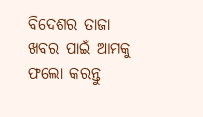ବିଦେଶର ତାଜା ଖବର ପାଇଁ ଆମକୁ ଫଲୋ କରନ୍ତୁ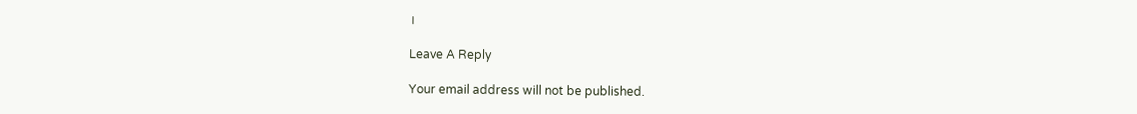।

Leave A Reply

Your email address will not be published.